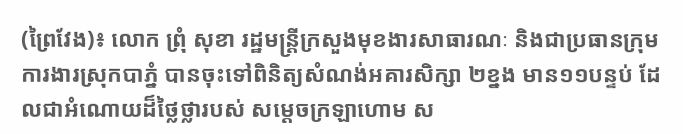(ព្រៃវែង)៖ លោក ព្រុំ សុខា រដ្ឋមន្ត្រីក្រសួងមុខងារសាធារណៈ និងជាប្រធានក្រុមការងារស្រុកបាភ្នំ បានចុះទៅពិនិត្យសំណង់អគារសិក្សា ២ខ្នង មាន១១បន្ទប់ ដែលជាអំណោយដ៏ថ្លៃថ្លារបស់ សម្តេចក្រឡាហោម ស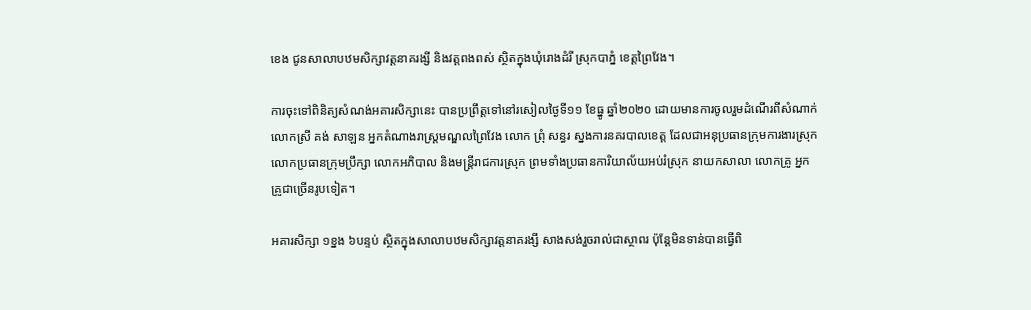ខេង ជូនសាលាបឋមសិក្សាវត្តនាគរង្សី និងវត្តពងពស់ ស្ថិតក្នុងឃុំរោងដំរី ស្រុកបាភ្នំ ខេត្តព្រៃវែង។

ការចុះទៅពិនិត្យសំណង់អគារសិក្សានេះ បានប្រព្រឹត្តទៅនៅរសៀលថ្ងៃទី១១ ខែធ្នូ ឆ្នាំ២០២០ ដោយមានការចូលរួមដំណើរពីសំណាក់ លោកស្រី គង់ សាឡន អ្នកតំណាងរាស្ត្រមណ្ឌលព្រៃវែង លោក ព្រុំ សន្ធរ ស្នងការនគរបាលខេត្ត ដែលជាអនុប្រធានក្រុមការងារស្រុក លោកប្រធានក្រុមប្រឹក្សា លោកអភិបាល និងមន្ត្រីរាជការស្រុក ព្រមទាំងប្រធានការិយាល័យអប់រំស្រុក នាយកសាលា លោកគ្រូ អ្នកគ្រូជាច្រើនរូបទៀត។

អគារសិក្សា ១ខ្នង ៦បន្ទប់ ស្ថិតក្នុងសាលាបឋមសិក្សាវត្តនាគរង្សី សាងសង់រួចរាល់ជាស្ថាពរ ប៉ុន្តែមិនទាន់បានធ្វើពិ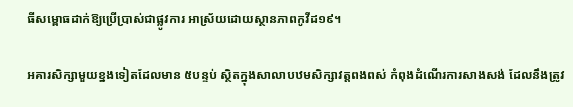ធីសម្ពោធដាក់ឱ្យប្រើប្រាស់ជាផ្លូវការ អាស្រ័យដោយស្ថានភាពកូវីដ១៩។

អគារសិក្សាមួយខ្នងទៀតដែលមាន ៥បន្ទប់ ស្ថិតក្នុងសាលាបឋមសិក្សាវត្តពងពស់ កំពុងដំណើរការសាងសង់ ដែលនឹងត្រូវ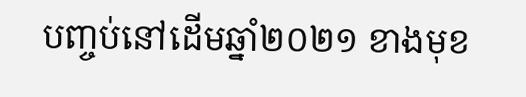បញ្ចប់នៅដើមឆ្នាំ២០២១ ខាងមុខ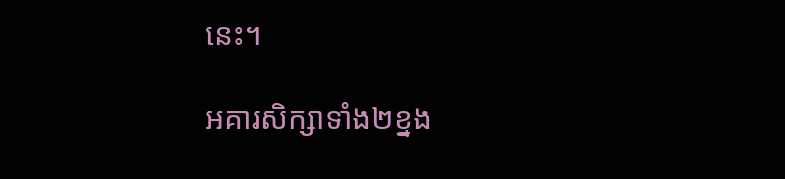នេះ។

អគារសិក្សាទាំង២ខ្នង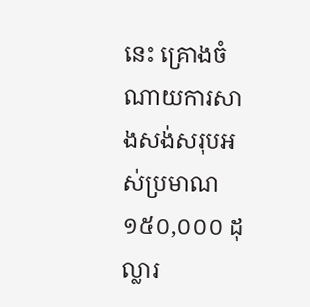នេះ គ្រោងចំណាយការសាងសង់សរុបអស់ប្រមាណ ១៥០,០០០ ដុល្លារ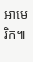អាមេរិក៕